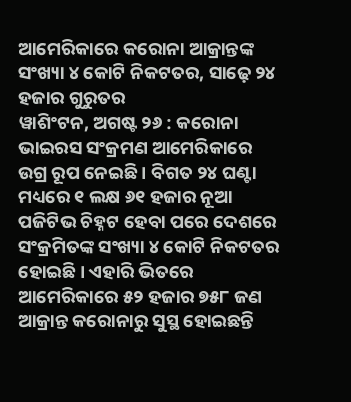ଆମେରିକାରେ କରୋନା ଆକ୍ରାନ୍ତଙ୍କ ସଂଖ୍ୟା ୪ କୋଟି ନିକଟତର, ସାଢ଼େ ୨୪ ହଜାର ଗୁରୁତର
ୱାଶିଂଟନ, ଅଗଷ୍ଟ ୨୬ : କରୋନା ଭାଇରସ ସଂକ୍ରମଣ ଆମେରିକାରେ ଉଗ୍ର ରୂପ ନେଇଛି । ବିଗତ ୨୪ ଘଣ୍ଟା ମଧ୍ୟରେ ୧ ଲକ୍ଷ ୬୧ ହଜାର ନୂଆ ପଜିଟିଭ ଚିହ୍ନଟ ହେବା ପରେ ଦେଶରେ ସଂକ୍ରମିତଙ୍କ ସଂଖ୍ୟା ୪ କୋଟି ନିକଟତର ହୋଇଛି । ଏହାରି ଭିତରେ ଆମେରିକାରେ ୫୨ ହଜାର ୭୫୮ ଜଣ ଆକ୍ରାନ୍ତ କରୋନାରୁ ସୁସ୍ଥ ହୋଇଛନ୍ତି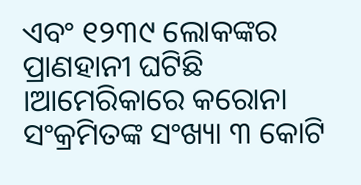ଏବଂ ୧୨୩୯ ଲୋକଙ୍କର ପ୍ରାଣହାନୀ ଘଟିଛି ।ଆମେରିକାରେ କରୋନା ସଂକ୍ରମିତଙ୍କ ସଂଖ୍ୟା ୩ କୋଟି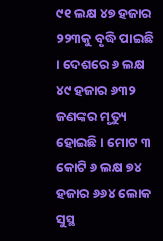୯୧ ଲକ୍ଷ ୪୭ ହଜାର ୨୨୩କୁ ବୃଦ୍ଧି ପାଇଛି । ଦେଶରେ ୬ ଲକ୍ଷ ୪୯ ହଜାର ୬୩୨ ଜଣଙ୍କର ମୃତ୍ୟୁ ହୋଇଛି । ମୋଟ ୩ କୋଟି ୬ ଲକ୍ଷ ୭୪ ହଜାର ୬୬୪ ଲୋକ ସୁସ୍ଥ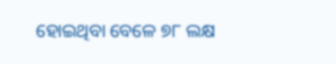ହୋଇଥିବା ବେଳେ ୭୮ ଲକ୍ଷ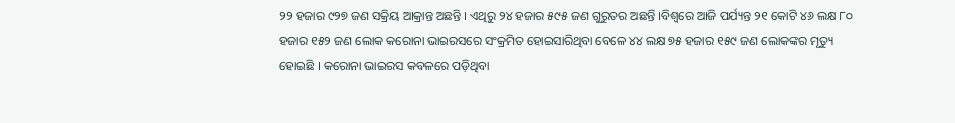୨୨ ହଜାର ୯୨୭ ଜଣ ସକ୍ରିୟ ଆକ୍ରାନ୍ତ ଅଛନ୍ତି । ଏଥିରୁ ୨୪ ହଜାର ୫୯୫ ଜଣ ଗୁରୁତର ଅଛନ୍ତି ।ବିଶ୍ୱରେ ଆଜି ପର୍ଯ୍ୟନ୍ତ ୨୧ କୋଟି ୪୬ ଲକ୍ଷ ୮୦ ହଜାର ୧୫୨ ଜଣ ଲୋକ କରୋନା ଭାଇରସରେ ସଂକ୍ରମିତ ହୋଇସାରିଥିବା ବେଳେ ୪୪ ଲକ୍ଷ ୭୫ ହଜାର ୧୫୯ ଜଣ ଲୋକଙ୍କର ମୃତ୍ୟୁ ହୋଇଛି । କରୋନା ଭାଇରସ କବଳରେ ପଡ଼ିଥିବା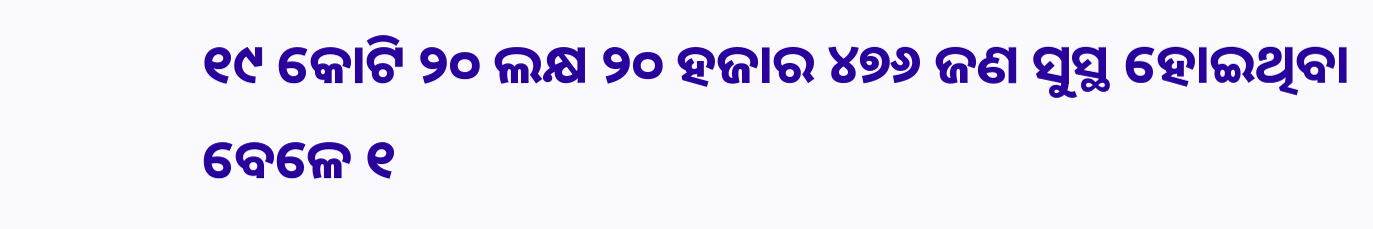୧୯ କୋଟି ୨୦ ଲକ୍ଷ ୨୦ ହଜାର ୪୭୬ ଜଣ ସୁସ୍ଥ ହୋଇଥିବା ବେଳେ ୧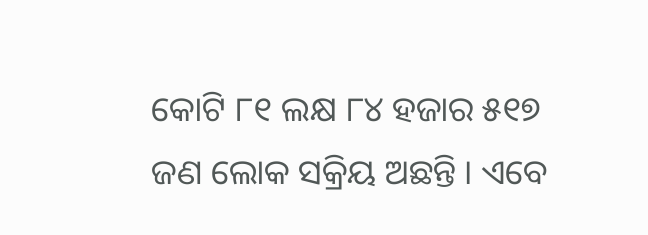କୋଟି ୮୧ ଲକ୍ଷ ୮୪ ହଜାର ୫୧୭ ଜଣ ଲୋକ ସକ୍ରିୟ ଅଛନ୍ତି । ଏବେ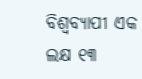ବିଶ୍ୱବ୍ୟାପୀ ଏକ ଲକ୍ଷ ୧୩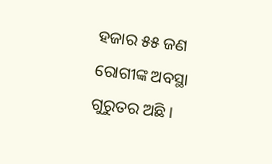ହଜାର ୫୫ ଜଣ ରୋଗୀଙ୍କ ଅବସ୍ଥା ଗୁରୁତର ଅଛି ।